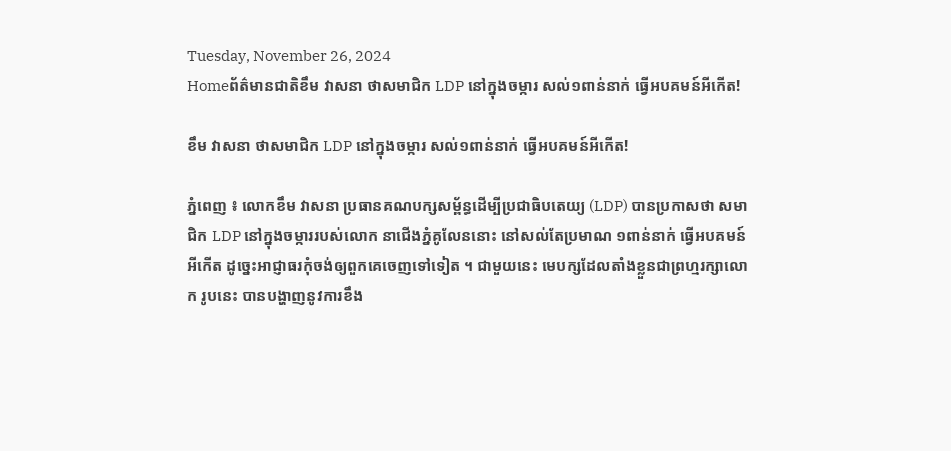Tuesday, November 26, 2024
Homeព័ត៌មានជាតិខឹម វាសនា ថាសមាជិក LDP នៅក្នុងចម្ការ សល់១ពាន់នាក់ ធ្វើអបគមន៍អីកើត!

ខឹម វាសនា ថាសមាជិក LDP នៅក្នុងចម្ការ សល់១ពាន់នាក់ ធ្វើអបគមន៍អីកើត!

ភ្នំពេញ ៖ លោកខឹម វាសនា ប្រធានគណបក្សសម្ព័ន្ធដើម្បីប្រជាធិបតេយ្យ (LDP) បានប្រកាសថា សមាជិក LDP នៅក្នុងចម្ការរបស់លោក នាជើងភ្នំគូលែននោះ នៅសល់តែប្រមាណ ១ពាន់នាក់ ធ្វើអបគមន៍អីកើត ដូច្នេះអាជ្ញាធរកុំចង់ឲ្យពួកគេចេញទៅទៀត ។ ជាមួយនេះ មេបក្សដែលតាំងខ្លួនជាព្រហ្មរក្សាលោក រូបនេះ បានបង្ហាញនូវការខឹង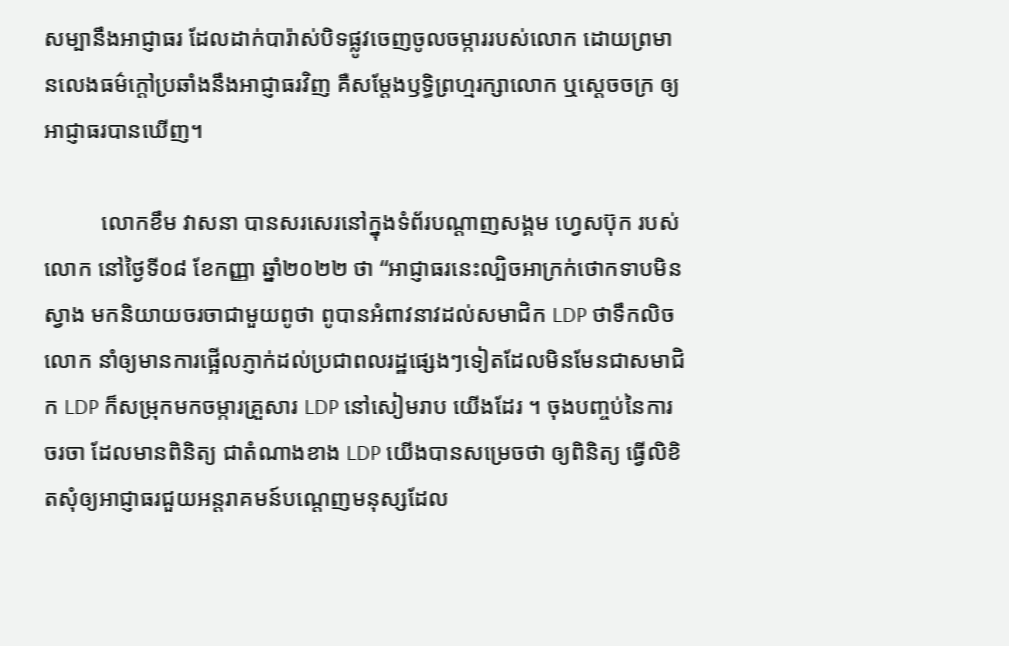សម្បានឹងអាជ្ញាធរ ដែលដាក់បារ៉ាស់បិទផ្លូវចេញចូលចម្ការរបស់លោក ដោយព្រមានលេងធម៌ក្តៅប្រឆាំងនឹងអាជ្ញាធរវិញ គឺសម្តែងឫទ្ធិព្រហ្មរក្សាលោក ឬស្ដេចចក្រ ឲ្យអាជ្ញាធរបានឃើញ។

          លោកខឹម វាសនា បានសរសេរនៅក្នុងទំព័របណ្ដាញសង្គម ហ្វេសប៊ុក របស់លោក នៅថ្ងៃទី០៨ ខែកញ្ញា ឆ្នាំ២០២២ ថា “អាជ្ញាធរនេះល្បិចអាក្រក់ថោកទាបមិនស្វាង មកនិយាយចរចាជាមួយពូថា ពូបានអំពាវនាវដល់សមាជិក LDP ថាទឹកលិចលោក នាំឲ្យមានការផ្អើលភ្ញាក់ដល់ប្រជាពលរដ្ឋផ្សេងៗទៀតដែលមិនមែនជាសមាជិក LDP ក៏សម្រុកមកចម្ការគ្រួសារ LDP នៅសៀមរាប យើងដែរ ។ ចុងបញ្ចប់នៃការចរចា ដែលមានពិនិត្យ ជាតំណាងខាង LDP យើងបានសម្រេចថា ឲ្យពិនិត្យ ធ្វើលិខិតសុំឲ្យអាជ្ញាធរជួយអន្តរាគមន៍បណ្ដេញមនុស្សដែល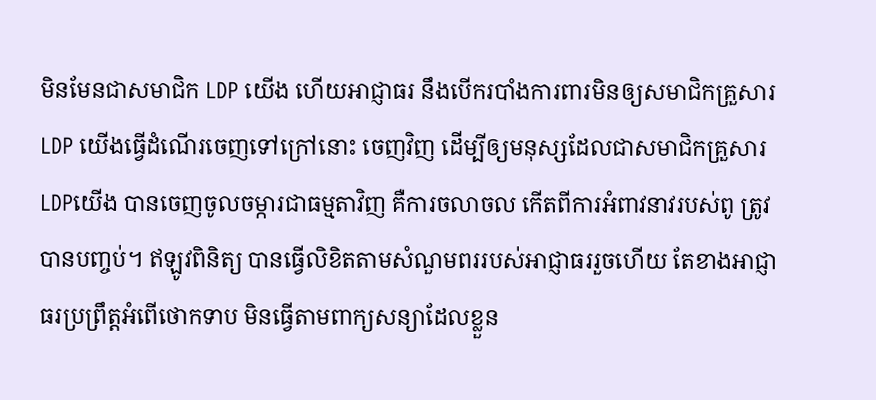មិនមែនជាសមាជិក LDP យើង ហើយអាជ្ញាធរ នឹងបើករបាំងការពារមិនឲ្យសមាជិកគ្រួសារ LDP យើងធ្វើដំណើរចេញទៅក្រៅនោះ ចេញវិញ ដើម្បីឲ្យមនុស្សដែលជាសមាជិកគ្រួសារ LDPយើង បានចេញចូលចម្ការជាធម្មតាវិញ គឺការចលាចល កើតពីការអំពាវនាវរបស់ពូ ត្រូវបានបញ្ចប់។ ឥឡូវពិនិត្យ បានធ្វើលិខិតតាមសំណួមពររបស់អាជ្ញាធររួចហើយ តែខាងអាជ្ញាធរប្រព្រឹត្តអំពើថោកទាប មិនធ្វើតាមពាក្យសន្យាដែលខ្លួន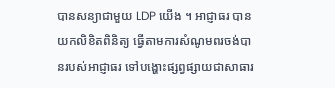បានសន្យាជាមួយ LDP យើង ។ អាជ្ញាធរ បានយកលិខិតពិនិត្យ ធ្វើតាមការសំណូមពរចង់បានរបស់អាជ្ញាធរ ទៅបង្ហោះផ្សព្វផ្សាយជាសាធារ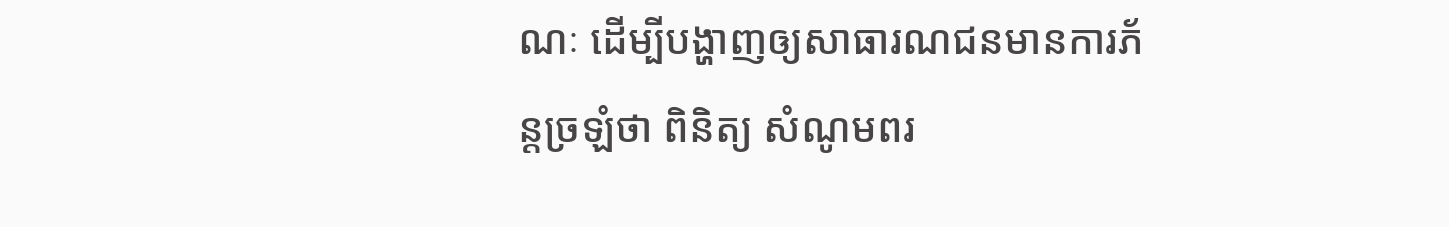ណៈ ដើម្បីបង្ហាញឲ្យសាធារណជនមានការភ័ន្ដច្រឡំថា ពិនិត្យ សំណូមពរ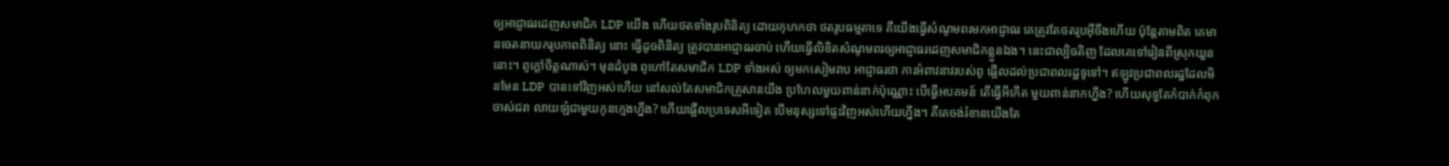ឲ្យអាជ្ញាធរដេញសមាជិក LDP យើង ហើយថតទាំងរូបពិនិត្យ ដោយកុហកថា ថតរូបធម្មតាទេ គឺយើងធ្វើសំណូមពរមកអាជ្ញាធរ គេត្រូវតែថតរូបអ៊ីចឹងហើយ ប៉ុន្តែតាមពិត គេមានចេតនាយករូបភាពពិនិត្យ នោះ ធ្វើដូចពិនិត្យ ត្រូវបានអាជ្ញាធរចាប់ ហើយធ្វើលិខិតសំណូមពរឲ្យអាជ្ញាធរដេញសមាជិកខ្លួនឯង។ នេះជាល្បិចគិញ ដែលគេទៅរៀនពីស្រុកយួននោះ។ ពូក្ដៅចិត្តណាស់។ មុនដំបូង ពូហៅតែសមាជិក LDP ទាំងអស់ ឲ្យមកសៀមរាប អាជ្ញាធរថា ការអំពាវនាវរបស់ពូ ផ្អើលដល់ប្រជាពលរដ្ឋទូទៅ។ ឥឡូវប្រជាពលរដ្ឋដែលមិនមែន LDP បានទៅវិញអស់ហើយ នៅសល់តែសមាជិកគ្រួសារយើង ប្រហែលមួយពាន់នាក់ប៉ុណ្ណោះ បើធ្វើអបគមន៍ តើធ្វើអីកើត មួយពាន់នាកហ្នឹង? ហើយសុទ្ធតែកំបាក់កំពុក ចាស់ជរា លាយឡំជាមួយកូនក្មេងហ្នឹង? ហើយផ្អើលប្រទេសអីទៀត បើមនុស្សទៅផ្ទះវិញអស់ហើយហ្នឹង។ គឺគេចង់រំខានយើងតែ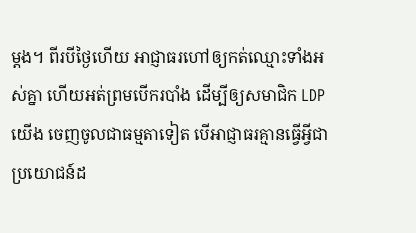ម្ដង។ ពីរបីថ្ងៃហើយ អាជ្ញាធរហៅឲ្យកត់ឈ្មោះទាំងអស់គ្នា ហើយអត់ព្រមបើករបាំង ដើម្បីឲ្យសមាជិក LDP យើង ចេញចូលជាធម្មតាទៀត បើអាជ្ញាធរគ្មានធ្វើអ្វីជាប្រយោជន៍ដ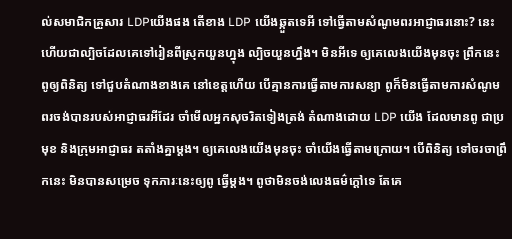ល់សមាជិកគ្រួសារ LDPយើងផង តើខាង LDP យើងឆ្កួតទេអី ទៅធ្វើតាមសំណូមពរអាជ្ញាធរនោះ? នេះហើយជាល្បិចដែលគេទៅរៀនពីស្រុកយួនហ្នុង ល្បិចយួនហ្នឹង។ មិនអីទេ ឲ្យគេលេងយើងមុនចុះ ព្រឹកនេះ ពូឲ្យពិនិត្យ ទៅជួបតំណាងខាងគេ នៅខេត្តហើយ បើគ្មានការធ្វើតាមការសន្យា ពូក៏មិនធ្វើតាមការសំណូមពរចង់បានរបស់អាជ្ញាធរអីដែរ ចាំមើលអ្នកសុចរិតទៀងត្រង់ តំណាងដោយ LDP យើង ដែលមានពូ ជាប្រមុខ និងក្រុមអាជ្ញាធរ តតាំងគ្នាម្ដង។ ឲ្យគេលេងយើងមុនចុះ ចាំយើងធ្វើតាមក្រោយ។ បើពិនិត្យ ទៅចរចាព្រឹកនេះ មិនបានសម្រេច ទុកភារៈនេះឲ្យពូ ធ្វើម្ដង។ ពូថាមិនចង់លេងធម៌ក្ដៅទេ តែគេ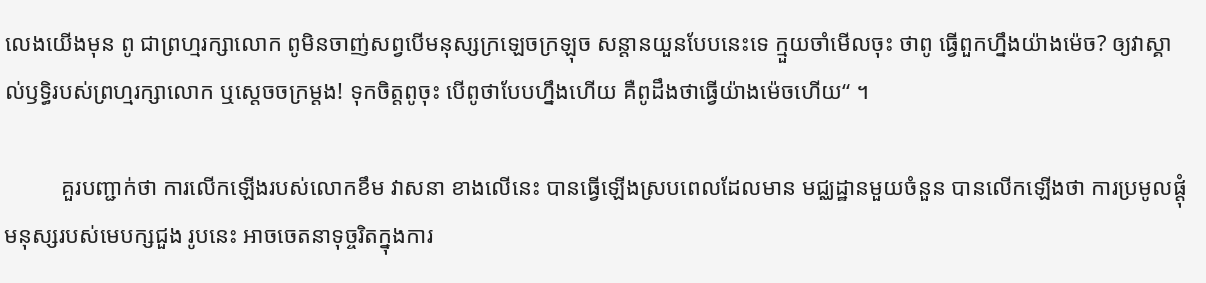លេងយើងមុន ពូ ជាព្រហ្មរក្សាលោក ពូមិនចាញ់សព្វបើមនុស្សក្រឡេចក្រឡុច សន្ដានយួនបែបនេះទេ ក្មួយចាំមើលចុះ ថាពូ ធ្វើពួកហ្នឹងយ៉ាងម៉េច? ឲ្យវាស្គាល់ឫទ្ធិរបស់ព្រហ្មរក្សាលោក ឬស្ដេចចក្រម្ដង! ទុកចិត្តពូចុះ បើពូថាបែបហ្នឹងហើយ គឺពូដឹងថាធ្វើយ៉ាងម៉េចហើយ“ ។

          គួរបញ្ជាក់ថា ការលើកឡើងរបស់លោកខឹម វាសនា ខាងលើនេះ បានធ្វើឡើងស្របពេលដែលមាន មជ្ឈដ្ឋានមួយចំនួន បានលើកឡើងថា ការប្រមូលផ្ដុំមនុស្សរបស់មេបក្សជួង រូបនេះ អាចចេតនាទុច្ចរិតក្នុងការ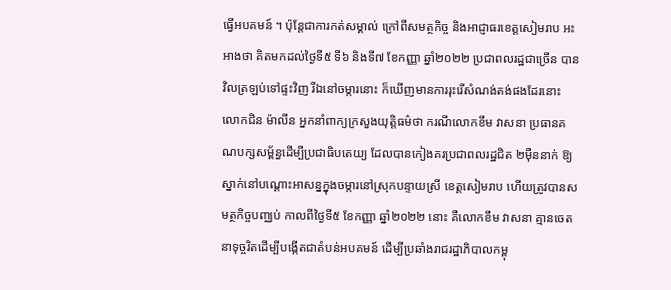ធ្វើអបគមន៍ ។ ប៉ុន្តែជាការកត់សម្គាល់ ក្រៅពីសមត្ថកិច្ច និងអាជ្ញាធរខេត្តសៀមរាប អះអាងថា គិតមកដល់ថ្ងៃទី៥ ទី៦ និងទី៧ ខែកញ្ញា ឆ្នាំ២០២២ ប្រជាពលរដ្ឋជាច្រើន បានវិលត្រឡប់ទៅផ្ទះវិញ រីឯនៅចម្ការនោះ ក៏ឃើញមានការរុះរើសំណង់តង់ផងដែរនោះ លោកជិន ម៉ាលីន អ្នកនាំពាក្យក្រសួងយុត្តិធម៌ថា ករណីលោកខឹម វាសនា ប្រធានគណបក្សសម្ព័ន្ធដើម្បីប្រជាធិបតេយ្យ ដែលបានកៀងគរប្រជាពលរដ្ឋជិត ២ម៉ឺននាក់ ឱ្យស្នាក់នៅបណ្តោះអាសន្នក្នុងចម្ការនៅស្រុកបន្ទាយស្រី ខេត្តសៀមរាប ហើយត្រូវបានសមត្ថកិច្ចបញ្ឈប់ កាលពីថ្ងៃទី៥ ខែកញ្ញា ឆ្នាំ២០២២ នោះ គឺលោកខឹម វាសនា គ្មានចេតនាទុច្ចរិតដើម្បីបង្កើតជាតំបន់អបគមន៍ ដើម្បីប្រឆាំងរាជរដ្ឋាភិបាលកម្ពុ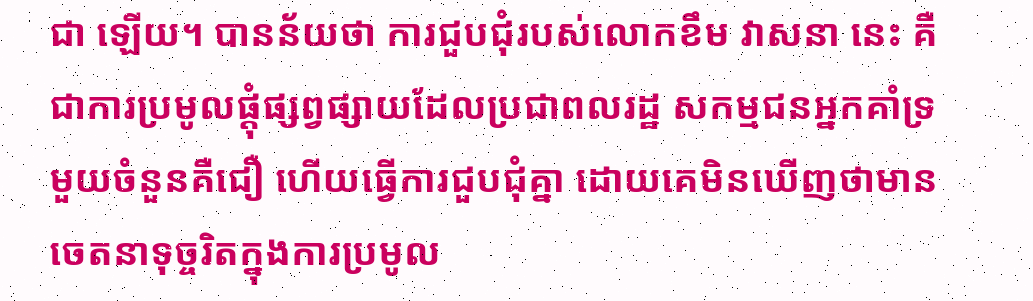ជា ឡើយ។ បានន័យថា ការជួបជុំរបស់លោកខឹម វាសនា នេះ គឺជាការប្រមូលផ្តុំផ្សព្វផ្សាយដែលប្រជាពលរដ្ឋ សកម្មជនអ្នកគាំទ្រមួយចំនួនគឺជឿ ហើយធ្វើការជួបជុំគ្នា ដោយគេមិនឃើញថាមានចេតនាទុច្ចរិតក្នុងការប្រមូល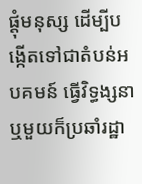ផ្តុំមនុស្ស ដើម្បីបង្កើតទៅជាតំបន់អបគមន៍ ធ្វើវិទ្ធង្សនា ឬមួយក៏ប្រឆាំរដ្ឋា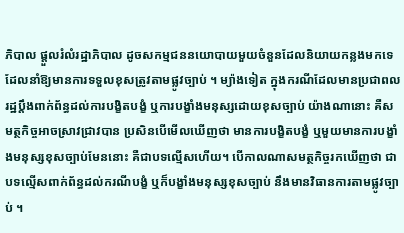ភិបាល ផ្តួលរំលំរដ្ឋាភិបាល ដូចសកម្មជននយោបាយមួយចំនួនដែលនិយាយកន្លងមកទេ ដែលនាំឱ្យមានការទទួលខុសត្រូវតាមផ្លូវច្បាប់ ។ ម្យ៉ាងទៀត ក្នុងករណីដែលមានប្រជាពលរដ្ឋប្តឹងពាក់ព័ន្ធដល់ការបង្ខិតបង្ខំ ឬការបង្ខាំងមនុស្សដោយខុសច្បាប់ យ៉ាងណានោះ គឺសមត្ថកិច្ចអាចស្រាវជ្រាវបាន ប្រសិនបើមើលឃើញថា មានការបង្ខិតបង្ខំ ឬមួយមានការបង្ខាំងមនុស្សខុសច្បាប់មែននោះ គឺជាបទល្មើសហើយ។ បើកាលណាសមត្ថកិច្ចរកឃើញថា ជាបទល្មើសពាក់ព័ន្ធដល់ករណីបង្ខំ ឬក៏បង្ខាំងមនុស្សខុសច្បាប់ នឹងមានវិធានការតាមផ្លូវច្បាប់ ។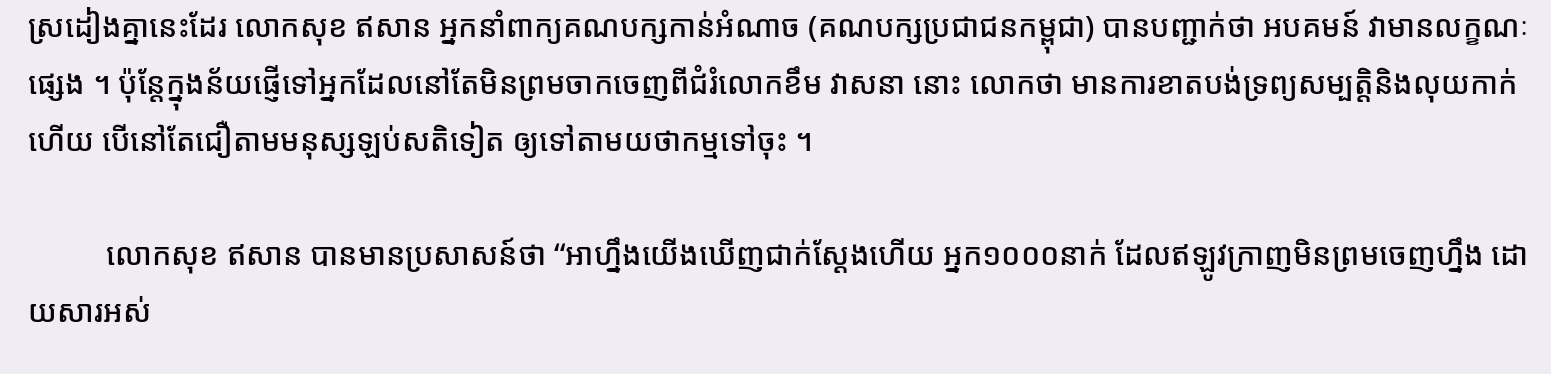ស្រដៀងគ្នានេះដែរ លោកសុខ ឥសាន អ្នកនាំពាក្យគណបក្សកាន់អំណាច (គណបក្សប្រជាជនកម្ពុជា) បានបញ្ជាក់ថា អបគមន៍ វាមានលក្ខណៈផ្សេង ។ ប៉ុន្តែក្នុងន័យផ្ញើទៅអ្នកដែលនៅតែមិនព្រមចាកចេញពីជំរំលោកខឹម វាសនា នោះ លោកថា មានការខាតបង់ទ្រព្យសម្បត្តិនិងលុយកាក់ហើយ បើនៅតែជឿតាមមនុស្សឡប់សតិទៀត ឲ្យទៅតាមយថាកម្មទៅចុះ ។

          លោកសុខ ឥសាន បានមានប្រសាសន៍ថា “អាហ្នឹងយើងឃើញជាក់ស្ដែងហើយ អ្នក១០០០នាក់ ដែលឥឡូវក្រាញមិនព្រមចេញហ្នឹង ដោយសារអស់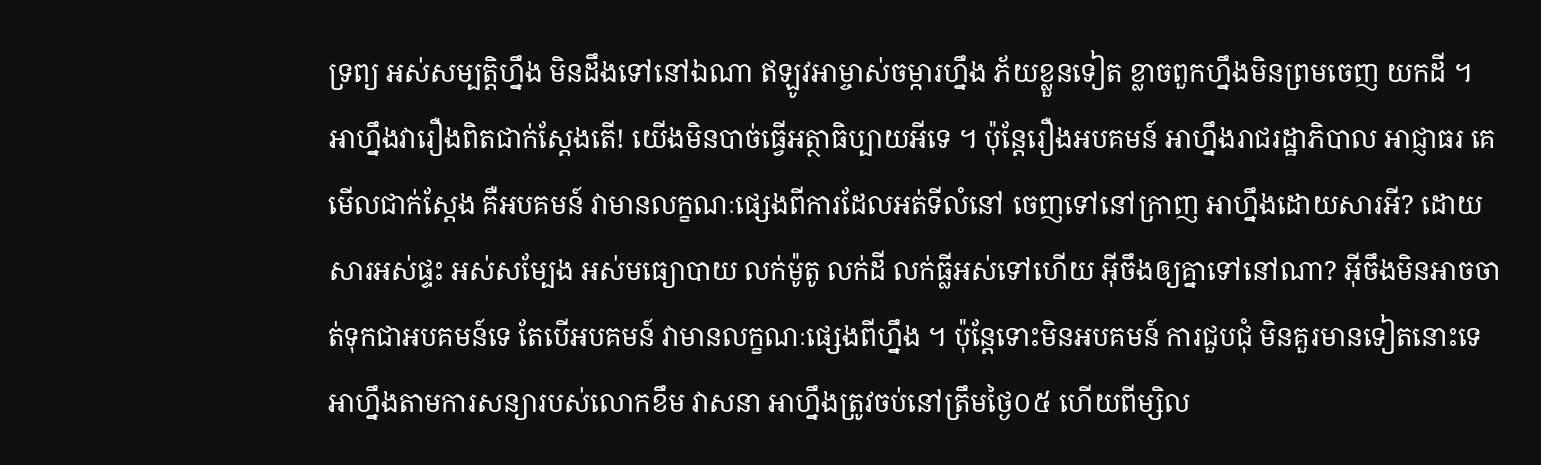ទ្រព្យ អស់សម្បត្តិហ្នឹង មិនដឹងទៅនៅឯណា ឥឡូវអាម្ចាស់ចម្ការហ្នឹង ភ័យខ្លួនទៀត ខ្លាចពួកហ្នឹងមិនព្រមចេញ យកដី ។ អាហ្នឹងវារឿងពិតជាក់ស្ដែងតើ! យើងមិនបាច់ធ្វើអត្ថាធិប្បាយអីទេ ។ ប៉ុន្តែរឿងអបគមន៍ អាហ្នឹងរាជរដ្ឋាភិបាល អាជ្ញាធរ គេមើលជាក់ស្ដែង គឺអបគមន៍ វាមានលក្ខណៈផ្សេងពីការដែលអត់ទីលំនៅ ចេញទៅនៅក្រាញ អាហ្នឹងដោយសារអី? ដោយសារអស់ផ្ទះ អស់សម្បែង អស់មធ្យោបាយ លក់ម៉ូតូ លក់ដី លក់ធ្លីអស់ទៅហើយ អ៊ីចឹងឲ្យគ្នាទៅនៅណា? អ៊ីចឹងមិនអាចចាត់ទុកជាអបគមន៍ទេ តែបើអបគមន៍ វាមានលក្ខណៈផ្សេងពីហ្នឹង ។ ប៉ុន្តែទោះមិនអបគមន៍ ការជួបជុំ មិនគួរមានទៀតនោះទេ អាហ្នឹងតាមការសន្យារបស់លោកខឹម វាសនា អាហ្នឹងត្រូវចប់នៅត្រឹមថ្ងៃ០៥ ហើយពីម្សិល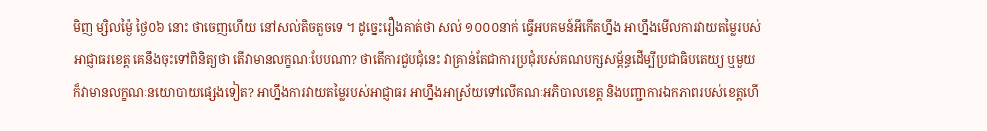មិញ ម្សិលម្ង៉ៃ ថ្ងៃ០៦ នោះ ថាចេញហើយ នៅសល់តិចតួចទេ ។ ដូច្នេះរឿងគាត់ថា សល់ ១០០០នាក់ ធ្វើអបគមន៍អីកើតហ្នឹង អាហ្នឹងមើលការវាយតម្លៃរបស់អាជ្ញាធរខេត្ត គេនឹងចុះទៅពិនិត្យថា តើវាមានលក្ខណៈបែបណា? ថាតើការជួបជុំនេះ វាគ្រាន់តែជាការប្រជុំរបស់គណបក្សសម្ព័ន្ធដើម្បីប្រជាធិបតេយ្យ ឬមួយក៏វាមានលក្ខណៈនយោបាយផ្សេងទៀត? អាហ្នឹងការវាយតម្លៃរបស់អាជ្ញាធរ អាហ្នឹងអាស្រ័យទៅលើគណៈអភិបាលខេត្ត និងបញ្ជាការឯកភាពរបស់ខេត្តហើ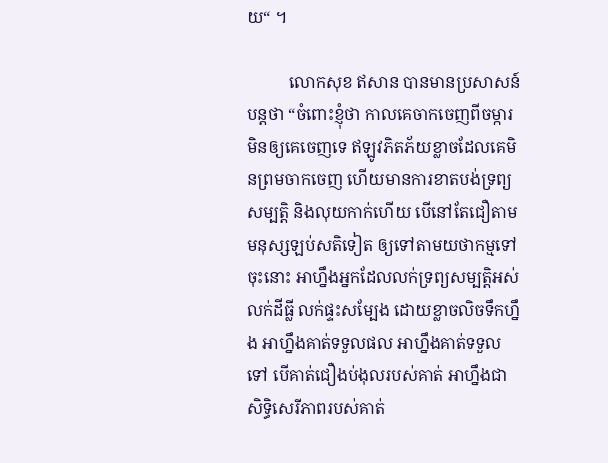យ“ ។

          លោកសុខ ឥសាន បានមានប្រសាសន៍បន្តថា “ចំពោះខ្ញុំថា កាលគេចាកចេញពីចម្ការមិនឲ្យគេចេញទេ ឥឡូវភិតភ័យខ្លាចដែលគេមិនព្រមចាកចេញ ហើយមានការខាតបង់ទ្រព្យសម្បត្តិ និងលុយកាក់ហើយ បើនៅតែជឿតាមមនុស្សឡប់សតិទៀត ឲ្យទៅតាមយថាកម្មទៅចុះនោះ អាហ្នឹងអ្នកដែលលក់ទ្រព្យសម្បត្តិអស់ លក់ដីធ្លី លក់ផ្ទះសម្បែង ដោយខ្លាចលិចទឹកហ្នឹង អាហ្នឹងគាត់ទទួលផល អាហ្នឹងគាត់ទទួលទៅ បើគាត់ជឿងប់ងុលរបស់គាត់ អាហ្នឹងជាសិទ្ធិសេរីភាពរបស់គាត់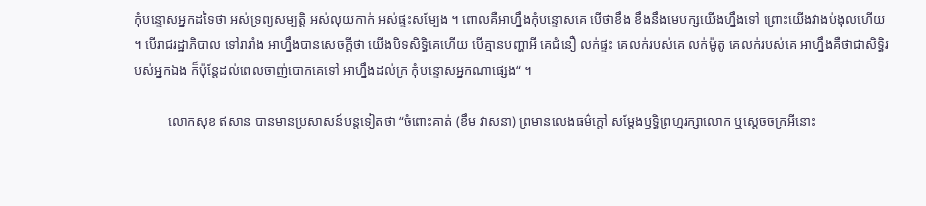កុំបន្ទោសអ្នកដទៃថា អស់ទ្រព្យសម្បត្តិ អស់លុយកាក់ អស់ផ្ទះសម្បែង ។ ពោលគឺអាហ្នឹងកុំបន្ទោសគេ បើថាខឹង ខឹងនឹងមេបក្សយើងហ្នឹងទៅ ព្រោះយើងវាងប់ងុលហើយ ។ បើរាជរដ្ឋាភិបាល ទៅរារាំង អាហ្នឹងបានសេចក្ដីថា យើងបិទសិទ្ធិគេហើយ បើគ្មានបញ្ហាអី គេជំនឿ លក់ផ្ទះ គេលក់របស់គេ លក់ម៉ូតូ គេលក់របស់គេ អាហ្នឹងគឺថាជាសិទ្ធិរបស់អ្នកឯង ក៏ប៉ុន្តែដល់ពេលចាញ់បោកគេទៅ អាហ្នឹងដល់ក្រ កុំបន្ទោសអ្នកណាផ្សេង“ ។

          លោកសុខ ឥសាន បានមានប្រសាសន៍បន្តទៀតថា “ចំពោះគាត់ (ខឹម វាសនា) ព្រមានលេងធម៌ក្តៅ សម្តែងឫទ្ធិព្រហ្មរក្សាលោក ឬស្ដេចចក្រអីនោះ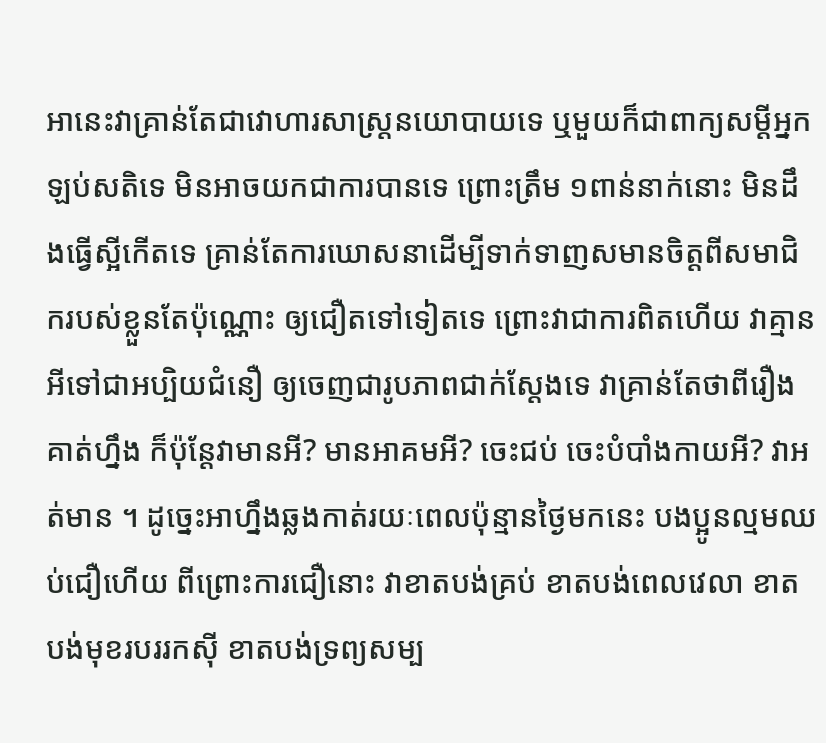អានេះវាគ្រាន់តែជាវោហារសាស្រ្តនយោបាយទេ ឬមួយក៏ជាពាក្យសម្ដីអ្នកឡប់សតិទេ មិនអាចយកជាការបានទេ ព្រោះត្រឹម ១ពាន់នាក់នោះ មិនដឹងធ្វើស្អីកើតទេ គ្រាន់តែការឃោសនាដើម្បីទាក់ទាញសមានចិត្តពីសមាជិករបស់ខ្លួនតែប៉ុណ្ណោះ ឲ្យជឿតទៅទៀតទេ ព្រោះវាជាការពិតហើយ វាគ្មានអីទៅជាអប្បិយជំនឿ ឲ្យចេញជារូបភាពជាក់ស្ដែងទេ វាគ្រាន់តែថាពីរឿងគាត់ហ្នឹង ក៏ប៉ុន្តែវាមានអី? មានអាគមអី? ចេះជប់ ចេះបំបាំងកាយអី? វាអត់មាន ។ ដូច្នេះអាហ្នឹងឆ្លងកាត់រយៈពេលប៉ុន្មានថ្ងៃមកនេះ បងប្អូនល្មមឈប់ជឿហើយ ពីព្រោះការជឿនោះ វាខាតបង់គ្រប់ ខាតបង់ពេលវេលា ខាតបង់មុខរបររកស៊ី ខាតបង់ទ្រព្យសម្ប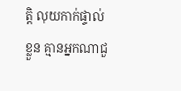ត្តិ លុយកាក់ផ្ទាល់ខ្លួន គ្មានអ្នកណាជួ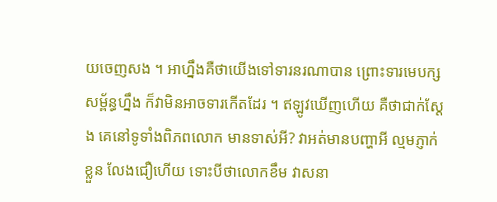យចេញសង ។ អាហ្នឹងគឺថាយើងទៅទារនរណាបាន ព្រោះទារមេបក្សសម្ព័ន្ធហ្នឹង ក៏វាមិនអាចទារកើតដែរ ។ ឥឡូវឃើញហើយ គឺថាជាក់ស្ដែង គេនៅទូទាំងពិភពលោក មានទាស់អី? វាអត់មានបញ្ហាអី ល្មមភ្ញាក់ខ្លួន លែងជឿហើយ ទោះបីថាលោកខឹម វាសនា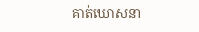គាត់ឃោសនា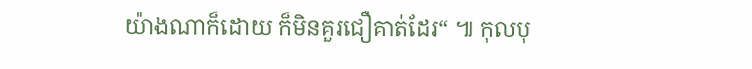យ៉ាងណាក៏ដោយ ក៏មិនគួរជឿគាត់ដែរ“ ៕ កុលបុ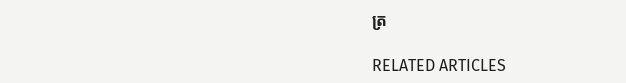ត្រ

RELATED ARTICLES